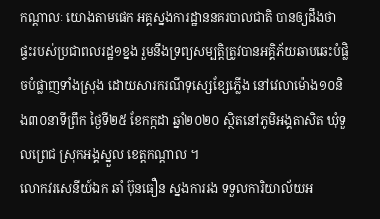កណ្តាលៈ យោងតាមផេក អគ្គស្នងការដ្ឋាននគរបាលជាតិ បានឲ្យដឹងថា ផ្ទះរបស់ប្រជាពលរដ្ឋ១ខ្នង រួមនឹងទ្រព្យសម្បត្តិត្រូវបានអគ្គិភ័យឆាបឆេះបំផ្លិចបំផ្លាញទាំងស្រុង ដោយសារករណីទុស្សេខ្សែភ្លើង នៅវេលាម៉ោង១០និង៣០នាទីព្រឹក ថ្ងៃទី២៥ ខែកក្កដា ឆ្នាំ២០២០ ស្ថិតនៅភូមិអង្គតាសិត ឃុំទួលព្រេជ ស្រុកអង្គស្នួល ខេត្តកណ្ដាល ។
លោកវរសេនីយ៍ឯក ឆាំ ប៊ុនធឿន ស្នងការរង ទទួលការិយាល័យអ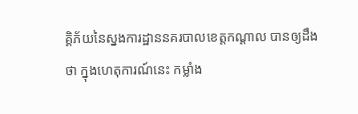គ្គិភ័យនៃស្នងការដ្ឋាននគរបាលខេត្តកណ្តាល បានឲ្យដឹងថា ក្នុងហេតុការណ៍នេះ កម្លាំង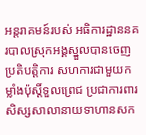អន្តរាគមន៍របស់ អធិការដ្ឋាននគរបាលស្រុកអង្គស្នួលបានចេញប្រតិបត្ដិការ សហការជាមួយកម្លាំងប៉ុស្ដិ៍ទួលព្រេជ ប្រជាការពារ សិស្សសាលានាយទាហានសក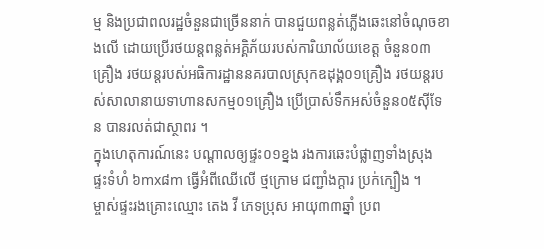ម្ម និងប្រជាពលរដ្ឋចំនួនជាច្រើននាក់ បានជួយពន្លត់ភ្លើងឆេះនៅចំណុចខាងលើ ដោយប្រើរថយន្តពន្លត់អគ្គិភ័យរបស់ការិយាល័យខេត្ត ចំនួន០៣គ្រឿង រថយន្តរបស់អធិការដ្ឋាននគរបាលស្រុកឧដុង្គ០១គ្រឿង រថយន្តរបស់សាលានាយទាហានសកម្ម០១គ្រឿង ប្រើប្រាស់ទឹកអស់ចំនួន០៥ស៊ីទែន បានរលត់ជាស្ថាពរ ។
ក្នុងហេតុការណ៍នេះ បណ្តាលឲ្យផ្ទះ០១ខ្នង រងការឆេះបំផ្លាញទាំងស្រុង ផ្ទះទំហំ ៦mx៨m ធ្វើអំពីឈើលើ ថ្មក្រោម ជញ្ជាំងក្ដារ ប្រក់ក្បឿង ។
ម្ចាស់ផ្ទះរងគ្រោះឈ្មោះ តេង វី ភេទប្រុស អាយុ៣៣ឆ្នាំ ប្រព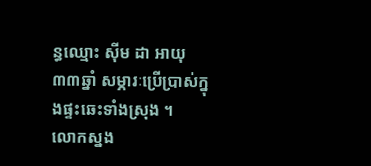ន្ធឈ្មោះ ស៊ីម ដា អាយុ៣៣ឆ្នាំ សម្ភារៈប្រើប្រាស់ក្នុងផ្ទះឆេះទាំងស្រុង ។
លោកស្នង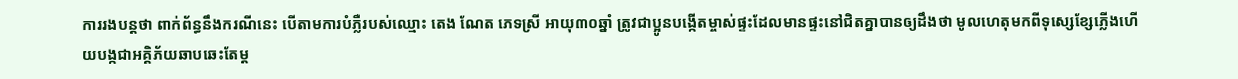ការរងបន្តថា ពាក់ព័ន្ធនឹងករណីនេះ បើតាមការបំភ្លឺរបស់ឈ្មោះ តេង ណែត ភេទស្រី អាយុ៣០ឆ្នាំ ត្រូវជាប្អូនបង្កើតម្ចាស់ផ្ទះដែលមានផ្ទះនៅជិតគ្នាបានឲ្យដឹងថា មូលហេតុមកពីទុស្សេខ្សែភ្លើងហើយបង្កជាអគ្គិភ័យឆាបឆេះតែម្ត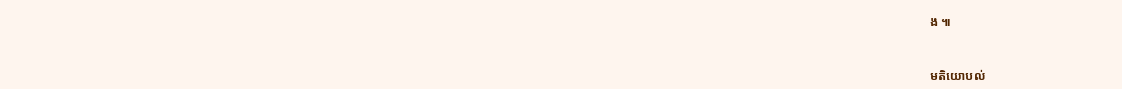ង ៕


មតិយោបល់